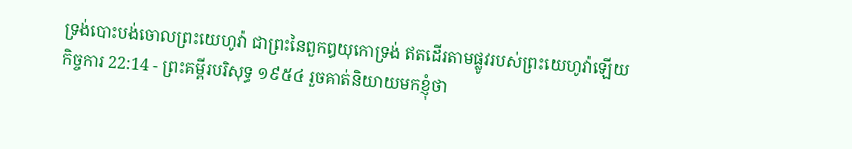ទ្រង់បោះបង់ចោលព្រះយេហូវ៉ា ជាព្រះនៃពួកឰយុកោទ្រង់ ឥតដើរតាមផ្លូវរបស់ព្រះយេហូវ៉ាឡើយ
កិច្ចការ 22:14 - ព្រះគម្ពីរបរិសុទ្ធ ១៩៥៤ រួចគាត់និយាយមកខ្ញុំថា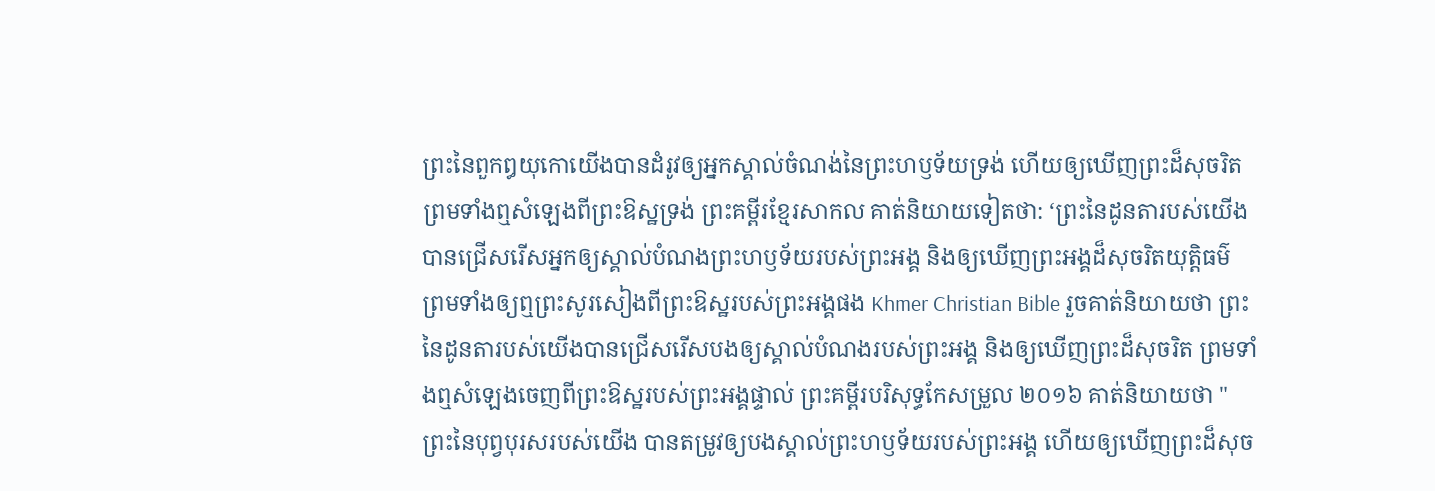ព្រះនៃពួកឰយុកោយើងបានដំរូវឲ្យអ្នកស្គាល់ចំណង់នៃព្រះហឫទ័យទ្រង់ ហើយឲ្យឃើញព្រះដ៏សុចរិត ព្រមទាំងឮសំឡេងពីព្រះឱស្ឋទ្រង់ ព្រះគម្ពីរខ្មែរសាកល គាត់និយាយទៀតថា: ‘ព្រះនៃដូនតារបស់យើងបានជ្រើសរើសអ្នកឲ្យស្គាល់បំណងព្រះហឫទ័យរបស់ព្រះអង្គ និងឲ្យឃើញព្រះអង្គដ៏សុចរិតយុត្តិធម៌ ព្រមទាំងឲ្យឮព្រះសូរសៀងពីព្រះឱស្ឋរបស់ព្រះអង្គផង Khmer Christian Bible រួចគាត់និយាយថា ព្រះនៃដូនតារបស់យើងបានជ្រើសរើសបងឲ្យស្គាល់បំណងរបស់ព្រះអង្គ និងឲ្យឃើញព្រះដ៏សុចរិត ព្រមទាំងឮសំឡេងចេញពីព្រះឱស្ឋរបស់ព្រះអង្គផ្ទាល់ ព្រះគម្ពីរបរិសុទ្ធកែសម្រួល ២០១៦ គាត់និយាយថា "ព្រះនៃបុព្វបុរសរបស់យើង បានតម្រូវឲ្យបងស្គាល់ព្រះហឫទ័យរបស់ព្រះអង្គ ហើយឲ្យឃើញព្រះដ៏សុច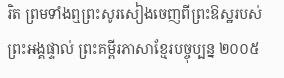រិត ព្រមទាំងឮព្រះសូរសៀងចេញពីព្រះឱស្ឋរបស់ព្រះអង្គផ្ទាល់ ព្រះគម្ពីរភាសាខ្មែរបច្ចុប្បន្ន ២០០៥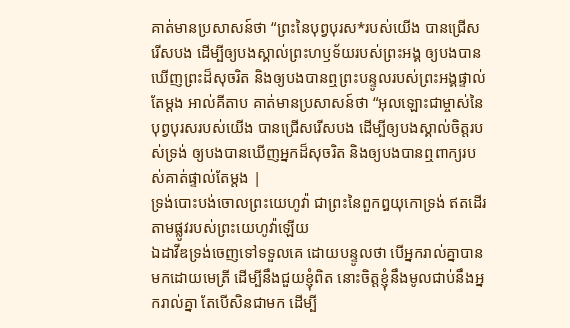គាត់មានប្រសាសន៍ថា “ព្រះនៃបុព្វបុរស*របស់យើង បានជ្រើសរើសបង ដើម្បីឲ្យបងស្គាល់ព្រះហឫទ័យរបស់ព្រះអង្គ ឲ្យបងបានឃើញព្រះដ៏សុចរិត និងឲ្យបងបានឮព្រះបន្ទូលរបស់ព្រះអង្គផ្ទាល់តែម្ដង អាល់គីតាប គាត់មានប្រសាសន៍ថា “អុលឡោះជាម្ចាស់នៃបុព្វបុរសរបស់យើង បានជ្រើសរើសបង ដើម្បីឲ្យបងស្គាល់ចិត្តរបស់ទ្រង់ ឲ្យបងបានឃើញអ្នកដ៏សុចរិត និងឲ្យបងបានឮពាក្យរបស់គាត់ផ្ទាល់តែម្ដង |
ទ្រង់បោះបង់ចោលព្រះយេហូវ៉ា ជាព្រះនៃពួកឰយុកោទ្រង់ ឥតដើរតាមផ្លូវរបស់ព្រះយេហូវ៉ាឡើយ
ឯដាវីឌទ្រង់ចេញទៅទទួលគេ ដោយបន្ទូលថា បើអ្នករាល់គ្នាបានមកដោយមេត្រី ដើម្បីនឹងជួយខ្ញុំពិត នោះចិត្តខ្ញុំនឹងមូលជាប់នឹងអ្នករាល់គ្នា តែបើសិនជាមក ដើម្បី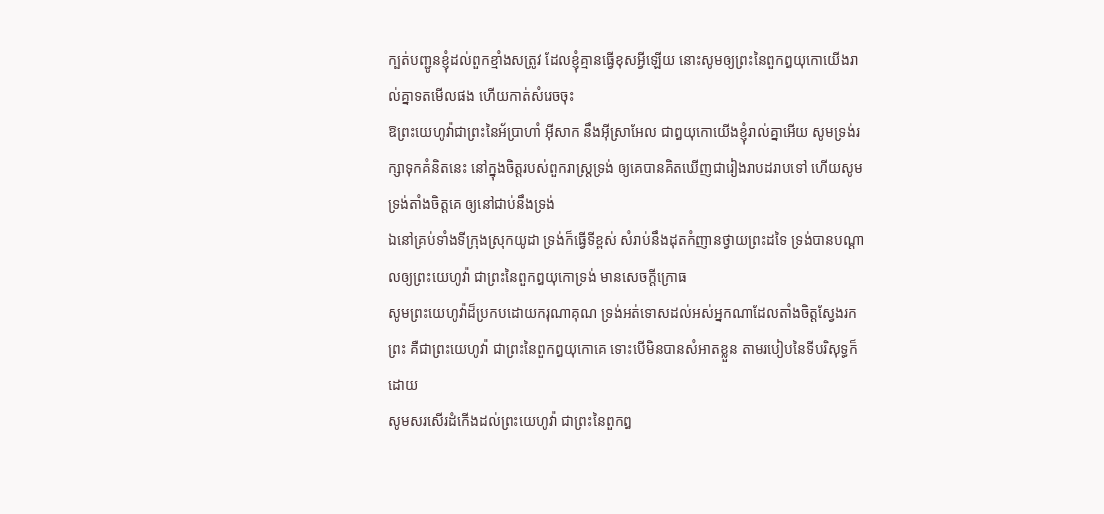ក្បត់បញ្ជូនខ្ញុំដល់ពួកខ្មាំងសត្រូវ ដែលខ្ញុំគ្មានធ្វើខុសអ្វីឡើយ នោះសូមឲ្យព្រះនៃពួកឰយុកោយើងរាល់គ្នាទតមើលផង ហើយកាត់សំរេចចុះ
ឱព្រះយេហូវ៉ាជាព្រះនៃអ័ប្រាហាំ អ៊ីសាក នឹងអ៊ីស្រាអែល ជាឰយុកោយើងខ្ញុំរាល់គ្នាអើយ សូមទ្រង់រក្សាទុកគំនិតនេះ នៅក្នុងចិត្តរបស់ពួករាស្ត្រទ្រង់ ឲ្យគេបានគិតឃើញជារៀងរាបដរាបទៅ ហើយសូមទ្រង់តាំងចិត្តគេ ឲ្យនៅជាប់នឹងទ្រង់
ឯនៅគ្រប់ទាំងទីក្រុងស្រុកយូដា ទ្រង់ក៏ធ្វើទីខ្ពស់ សំរាប់នឹងដុតកំញានថ្វាយព្រះដទៃ ទ្រង់បានបណ្តាលឲ្យព្រះយេហូវ៉ា ជាព្រះនៃពួកឰយុកោទ្រង់ មានសេចក្ដីក្រោធ
សូមព្រះយេហូវ៉ាដ៏ប្រកបដោយករុណាគុណ ទ្រង់អត់ទោសដល់អស់អ្នកណាដែលតាំងចិត្តស្វែងរកព្រះ គឺជាព្រះយេហូវ៉ា ជាព្រះនៃពួកឰយុកោគេ ទោះបើមិនបានសំអាតខ្លួន តាមរបៀបនៃទីបរិសុទ្ធក៏ដោយ
សូមសរសើរដំកើងដល់ព្រះយេហូវ៉ា ជាព្រះនៃពួកឰ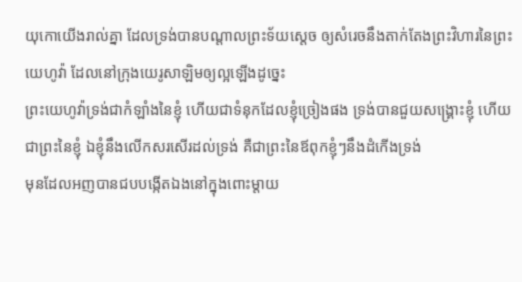យុកោយើងរាល់គ្នា ដែលទ្រង់បានបណ្តាលព្រះទ័យស្តេច ឲ្យសំរេចនឹងតាក់តែងព្រះវិហារនៃព្រះយេហូវ៉ា ដែលនៅក្រុងយេរូសាឡិមឲ្យល្អឡើងដូច្នេះ
ព្រះយេហូវ៉ាទ្រង់ជាកំឡាំងនៃខ្ញុំ ហើយជាទំនុកដែលខ្ញុំច្រៀងផង ទ្រង់បានជួយសង្គ្រោះខ្ញុំ ហើយជាព្រះនៃខ្ញុំ ឯខ្ញុំនឹងលើកសរសើរដល់ទ្រង់ គឺជាព្រះនៃឪពុកខ្ញុំៗនឹងដំកើងទ្រង់
មុនដែលអញបានជបបង្កើតឯងនៅក្នុងពោះម្តាយ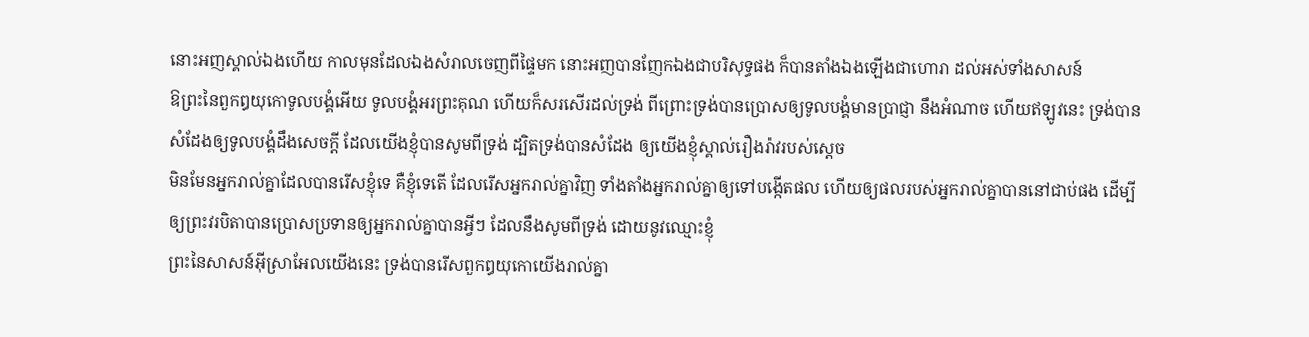នោះអញស្គាល់ឯងហើយ កាលមុនដែលឯងសំរាលចេញពីផ្ទៃមក នោះអញបានញែកឯងជាបរិសុទ្ធផង ក៏បានតាំងឯងឡើងជាហោរា ដល់អស់ទាំងសាសន៍
ឱព្រះនៃពួកឰយុកោទូលបង្គំអើយ ទូលបង្គំអរព្រះគុណ ហើយក៏សរសើរដល់ទ្រង់ ពីព្រោះទ្រង់បានប្រោសឲ្យទូលបង្គំមានប្រាជ្ញា នឹងអំណាច ហើយឥឡូវនេះ ទ្រង់បានសំដែងឲ្យទូលបង្គំដឹងសេចក្ដី ដែលយើងខ្ញុំបានសូមពីទ្រង់ ដ្បិតទ្រង់បានសំដែង ឲ្យយើងខ្ញុំស្គាល់រឿងរ៉ាវរបស់ស្តេច
មិនមែនអ្នករាល់គ្នាដែលបានរើសខ្ញុំទេ គឺខ្ញុំទេតើ ដែលរើសអ្នករាល់គ្នាវិញ ទាំងតាំងអ្នករាល់គ្នាឲ្យទៅបង្កើតផល ហើយឲ្យផលរបស់អ្នករាល់គ្នាបាននៅជាប់ផង ដើម្បីឲ្យព្រះវរបិតាបានប្រោសប្រទានឲ្យអ្នករាល់គ្នាបានអ្វីៗ ដែលនឹងសូមពីទ្រង់ ដោយនូវឈ្មោះខ្ញុំ
ព្រះនៃសាសន៍អ៊ីស្រាអែលយើងនេះ ទ្រង់បានរើសពួកឰយុកោយើងរាល់គ្នា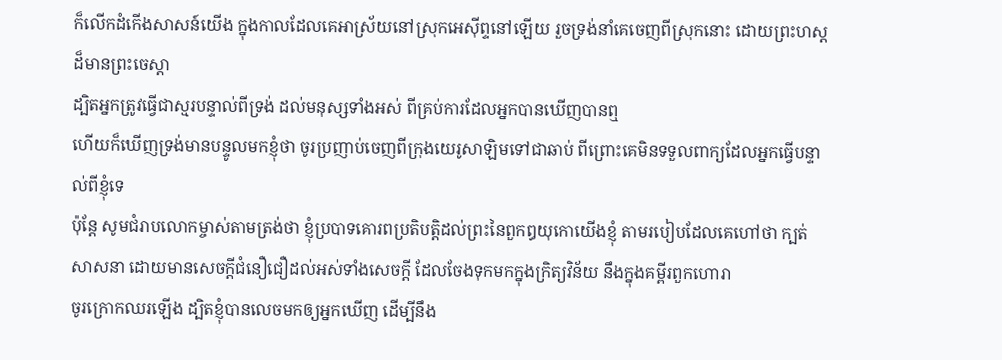ក៏លើកដំកើងសាសន៍យើង ក្នុងកាលដែលគេអាស្រ័យនៅស្រុកអេស៊ីព្ទនៅឡើយ រួចទ្រង់នាំគេចេញពីស្រុកនោះ ដោយព្រះហស្តដ៏មានព្រះចេស្តា
ដ្បិតអ្នកត្រូវធ្វើជាស្មរបន្ទាល់ពីទ្រង់ ដល់មនុស្សទាំងអស់ ពីគ្រប់ការដែលអ្នកបានឃើញបានឮ
ហើយក៏ឃើញទ្រង់មានបន្ទូលមកខ្ញុំថា ចូរប្រញាប់ចេញពីក្រុងយេរូសាឡិមទៅជាឆាប់ ពីព្រោះគេមិនទទួលពាក្យដែលអ្នកធ្វើបន្ទាល់ពីខ្ញុំទេ
ប៉ុន្តែ សូមជំរាបលោកម្ចាស់តាមត្រង់ថា ខ្ញុំប្របាទគោរពប្រតិបត្តិដល់ព្រះនៃពួកឰយុកោយើងខ្ញុំ តាមរបៀបដែលគេហៅថា ក្បត់សាសនា ដោយមានសេចក្ដីជំនឿជឿដល់អស់ទាំងសេចក្ដី ដែលចែងទុកមកក្នុងក្រិត្យវិន័យ នឹងក្នុងគម្ពីរពួកហោរា
ចូរក្រោកឈរឡើង ដ្បិតខ្ញុំបានលេចមកឲ្យអ្នកឃើញ ដើម្បីនឹង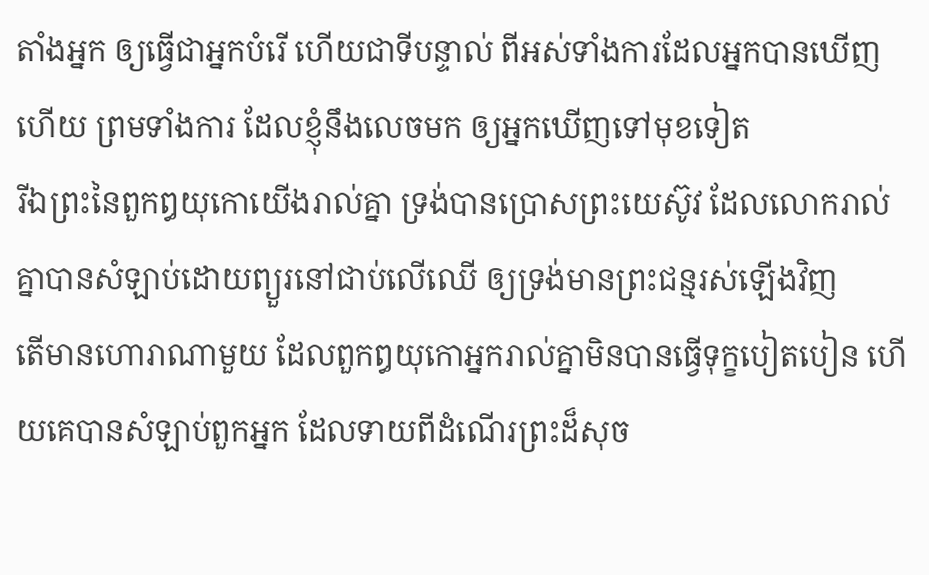តាំងអ្នក ឲ្យធ្វើជាអ្នកបំរើ ហើយជាទីបន្ទាល់ ពីអស់ទាំងការដែលអ្នកបានឃើញហើយ ព្រមទាំងការ ដែលខ្ញុំនឹងលេចមក ឲ្យអ្នកឃើញទៅមុខទៀត
រីឯព្រះនៃពួកឰយុកោយើងរាល់គ្នា ទ្រង់បានប្រោសព្រះយេស៊ូវ ដែលលោករាល់គ្នាបានសំឡាប់ដោយព្យួរនៅជាប់លើឈើ ឲ្យទ្រង់មានព្រះជន្មរស់ឡើងវិញ
តើមានហោរាណាមួយ ដែលពួកឰយុកោអ្នករាល់គ្នាមិនបានធ្វើទុក្ខបៀតបៀន ហើយគេបានសំឡាប់ពួកអ្នក ដែលទាយពីដំណើរព្រះដ៏សុច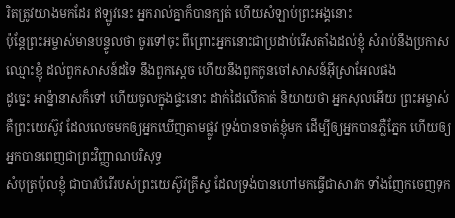រិតត្រូវយាងមកដែរ ឥឡូវនេះ អ្នករាល់គ្នាក៏បានក្បត់ ហើយសំឡាប់ព្រះអង្គនោះ
ប៉ុន្តែព្រះអម្ចាស់មានបន្ទូលថា ចូរទៅចុះ ពីព្រោះអ្នកនោះជាប្រដាប់រើសតាំងដល់ខ្ញុំ សំរាប់នឹងប្រកាសឈ្មោះខ្ញុំ ដល់ពួកសាសន៍ដទៃ នឹងពួកស្តេច ហើយនឹងពួកកូនចៅសាសន៍អ៊ីស្រាអែលផង
ដូច្នេះ អាន៉្នានាសក៏ទៅ ហើយចូលក្នុងផ្ទះនោះ ដាក់ដៃលើគាត់ និយាយថា អ្នកសុលអើយ ព្រះអម្ចាស់ គឺព្រះយេស៊ូវ ដែលលេចមកឲ្យអ្នកឃើញតាមផ្លូវ ទ្រង់បានចាត់ខ្ញុំមក ដើម្បីឲ្យអ្នកបានភ្លឺភ្នែក ហើយឲ្យអ្នកបានពេញជាព្រះវិញ្ញាណបរិសុទ្ធ
សំបុត្រប៉ុលខ្ញុំ ជាបាវបំរើរបស់ព្រះយេស៊ូវគ្រីស្ទ ដែលទ្រង់បានហៅមកធ្វើជាសាវក ទាំងញែកចេញទុក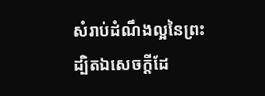សំរាប់ដំណឹងល្អនៃព្រះ
ដ្បិតឯសេចក្ដីដែ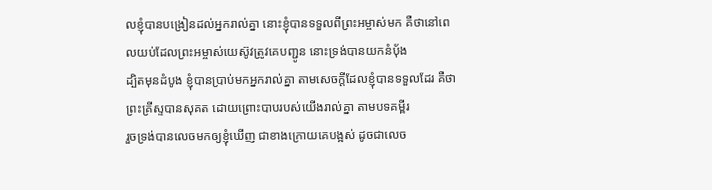លខ្ញុំបានបង្រៀនដល់អ្នករាល់គ្នា នោះខ្ញុំបានទទួលពីព្រះអម្ចាស់មក គឺថានៅពេលយប់ដែលព្រះអម្ចាស់យេស៊ូវត្រូវគេបញ្ជូន នោះទ្រង់បានយកនំបុ័ង
ដ្បិតមុនដំបូង ខ្ញុំបានប្រាប់មកអ្នករាល់គ្នា តាមសេចក្ដីដែលខ្ញុំបានទទួលដែរ គឺថាព្រះគ្រីស្ទបានសុគត ដោយព្រោះបាបរបស់យើងរាល់គ្នា តាមបទគម្ពីរ
រួចទ្រង់បានលេចមកឲ្យខ្ញុំឃើញ ជាខាងក្រោយគេបង្អស់ ដូចជាលេច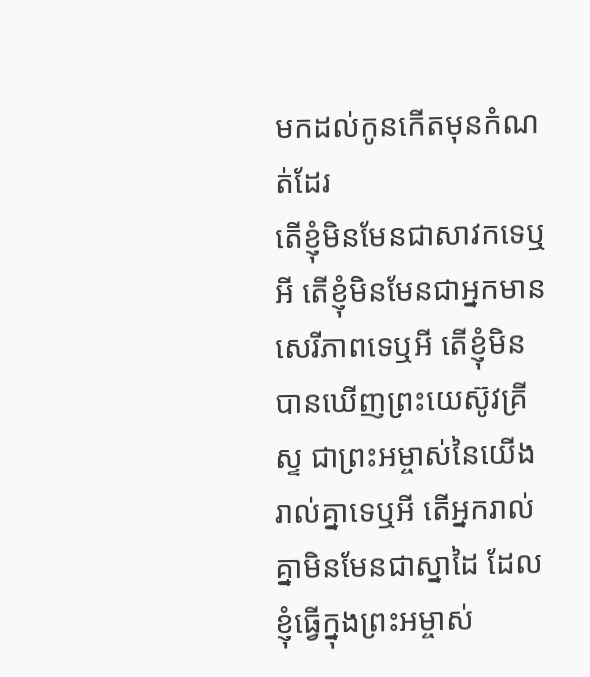មកដល់កូនកើតមុនកំណត់ដែរ
តើខ្ញុំមិនមែនជាសាវកទេឬអី តើខ្ញុំមិនមែនជាអ្នកមានសេរីភាពទេឬអី តើខ្ញុំមិនបានឃើញព្រះយេស៊ូវគ្រីស្ទ ជាព្រះអម្ចាស់នៃយើងរាល់គ្នាទេឬអី តើអ្នករាល់គ្នាមិនមែនជាស្នាដៃ ដែលខ្ញុំធ្វើក្នុងព្រះអម្ចាស់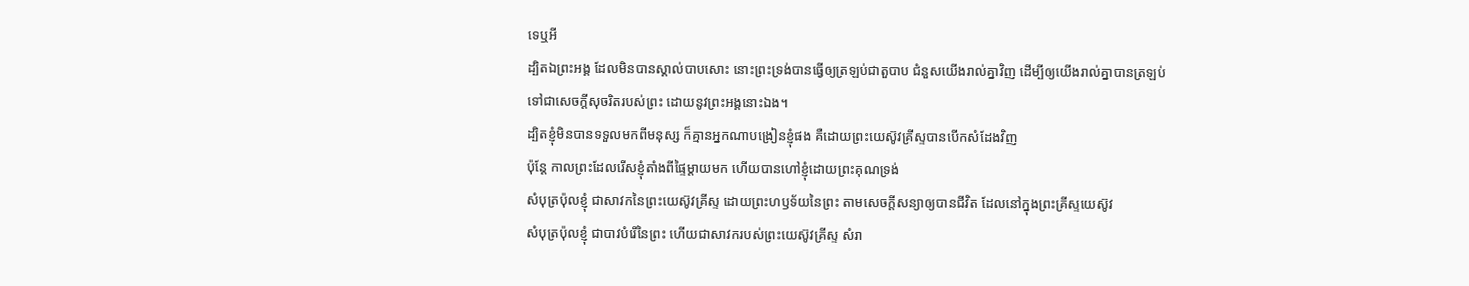ទេឬអី
ដ្បិតឯព្រះអង្គ ដែលមិនបានស្គាល់បាបសោះ នោះព្រះទ្រង់បានធ្វើឲ្យត្រឡប់ជាតួបាប ជំនួសយើងរាល់គ្នាវិញ ដើម្បីឲ្យយើងរាល់គ្នាបានត្រឡប់ទៅជាសេចក្ដីសុចរិតរបស់ព្រះ ដោយនូវព្រះអង្គនោះឯង។
ដ្បិតខ្ញុំមិនបានទទួលមកពីមនុស្ស ក៏គ្មានអ្នកណាបង្រៀនខ្ញុំផង គឺដោយព្រះយេស៊ូវគ្រីស្ទបានបើកសំដែងវិញ
ប៉ុន្តែ កាលព្រះដែលរើសខ្ញុំតាំងពីផ្ទៃម្តាយមក ហើយបានហៅខ្ញុំដោយព្រះគុណទ្រង់
សំបុត្រប៉ុលខ្ញុំ ជាសាវកនៃព្រះយេស៊ូវគ្រីស្ទ ដោយព្រះហឫទ័យនៃព្រះ តាមសេចក្ដីសន្យាឲ្យបានជីវិត ដែលនៅក្នុងព្រះគ្រីស្ទយេស៊ូវ
សំបុត្រប៉ុលខ្ញុំ ជាបាវបំរើនៃព្រះ ហើយជាសាវករបស់ព្រះយេស៊ូវគ្រីស្ទ សំរា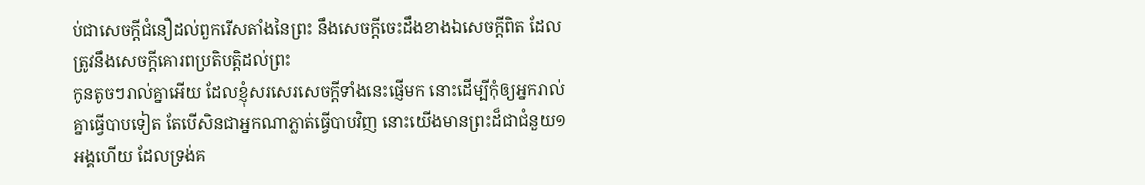ប់ជាសេចក្ដីជំនឿដល់ពួករើសតាំងនៃព្រះ នឹងសេចក្ដីចេះដឹងខាងឯសេចក្ដីពិត ដែលត្រូវនឹងសេចក្ដីគោរពប្រតិបត្តិដល់ព្រះ
កូនតូចៗរាល់គ្នាអើយ ដែលខ្ញុំសរសេរសេចក្ដីទាំងនេះផ្ញើមក នោះដើម្បីកុំឲ្យអ្នករាល់គ្នាធ្វើបាបទៀត តែបើសិនជាអ្នកណាភ្លាត់ធ្វើបាបវិញ នោះយើងមានព្រះដ៏ជាជំនួយ១អង្គហើយ ដែលទ្រង់គ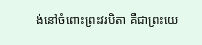ង់នៅចំពោះព្រះវរបិតា គឺជាព្រះយេ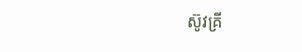ស៊ូវគ្រី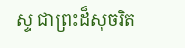ស្ទ ជាព្រះដ៏សុចរិត